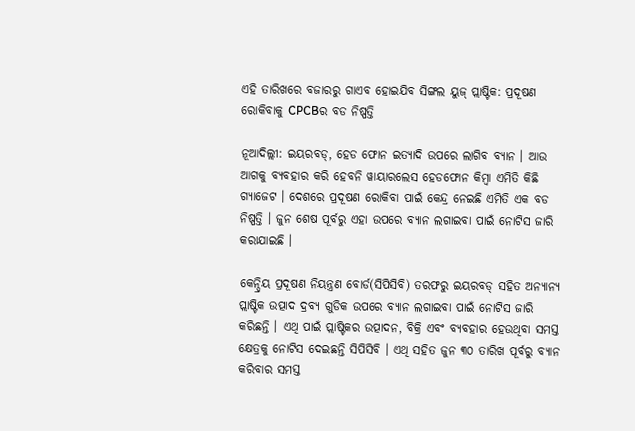ଏହି ତାରିଖରେ ବଜାରରୁ ଗାଏବ ହୋଇଯିବ ସିଙ୍ଗଲ ୟୁଜ୍ ପ୍ଲାଷ୍ଟିକ: ପ୍ରଦୂଷଣ ରୋକିବାକୁ CPCBର ବଡ ନିଷ୍ପତ୍ତି

ନୂଆଦିଲ୍ଲୀ: ଇୟରବଡ୍, ହେଡ ଫୋନ ଇତ୍ୟାଦି ଉପରେ ଲାଗିବ ବ୍ୟାନ । ଆଉ ଆଗକୁ ବ୍ୟବହାର କରି ହେବନି ୱାୟାରଲେସ ହେଡଫୋନ କିମ୍ବା ଏମିତି କିଛି ଗ୍ୟାଜେଟ । ଦେଶରେ ପ୍ରଦୂଷଣ ରୋକିବା ପାଇଁ କେନ୍ଦ୍ର ନେଇଛି ଏମିତି ଏକ ବଡ ନିଷ୍ପତ୍ତି । ଜୁନ ଶେଷ ପୂର୍ବରୁ ଏହା ଉପରେ ବ୍ୟାନ ଲଗାଇବା ପାଇଁ ନୋଟିସ ଜାରି କରାଯାଇଛି ।

କେନ୍ଦ୍ରିୟ ପ୍ରଦୂଷଣ ନିୟନ୍ତ୍ରଣ ବୋର୍ଡ(ସିପିସିବି) ତରଫରୁ ଇୟରବଡ୍ ସହିତ ଅନ୍ୟାନ୍ୟ ପ୍ଲାଷ୍ଟିକ ଉତ୍ପାଦ ଦ୍ରବ୍ୟ ଗୁଡିକ ଉପରେ ବ୍ୟାନ ଲଗାଇବା ପାଇଁ ନୋଟିସ ଜାରି କରିଛନ୍ତି । ଏଥି ପାଇଁ ପ୍ଲାଷ୍ଟିକର ଉତ୍ପାଦନ, ବିକ୍ରି ଏବଂ ବ୍ୟବହାର ହେଉଥିବା ସମସ୍ତ କ୍ଷେତ୍ରକୁ ନୋଟିସ ଦେଇଛନ୍ତି ସିପିସିବି । ଏଥି ସହିତ ଜୁନ ୩୦ ତାରିଖ ପୂର୍ବରୁ ବ୍ୟାନ କରିବାର ସମସ୍ତ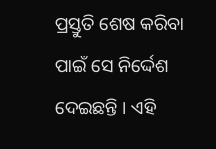ପ୍ରସ୍ତୁତି ଶେଷ କରିବା ପାଇଁ ସେ ନିର୍ଦ୍ଦେଶ ଦେଇଛନ୍ତି । ଏହି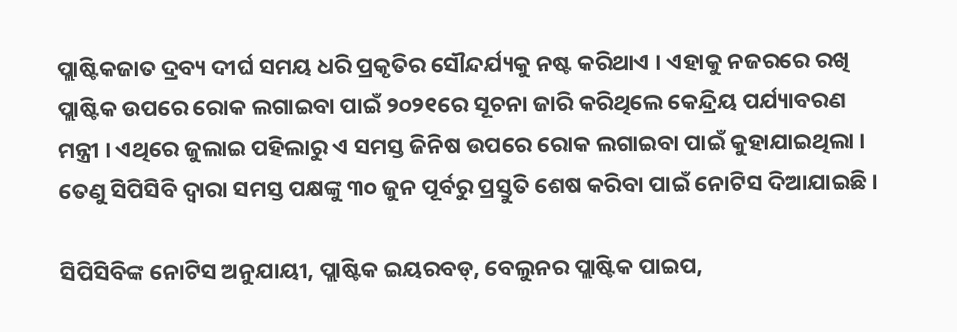ପ୍ଲାଷ୍ଟିକଜାତ ଦ୍ରବ୍ୟ ଦୀର୍ଘ ସମୟ ଧରି ପ୍ରକୃତିର ସୌନ୍ଦର୍ଯ୍ୟକୁ ନଷ୍ଟ କରିଥାଏ । ଏହାକୁ ନଜରରେ ରଖି ପ୍ଲାଷ୍ଟିକ ଉପରେ ରୋକ ଲଗାଇବା ପାଇଁ ୨୦୨୧ରେ ସୂଚନା ଜାରି କରିଥିଲେ କେନ୍ଦ୍ରିୟ ପର୍ଯ୍ୟାବରଣ ମନ୍ତ୍ରୀ । ଏଥିରେ ଜୁଲାଇ ପହିଲାରୁ ଏ ସମସ୍ତ ଜିନିଷ ଉପରେ ରୋକ ଲଗାଇବା ପାଇଁ କୁହାଯାଇଥିଲା । ତେଣୁ ସିପିସିବି ଦ୍ୱାରା ସମସ୍ତ ପକ୍ଷଙ୍କୁ ୩୦ ଜୁନ ପୂର୍ବରୁ ପ୍ରସ୍ତୁତି ଶେଷ କରିବା ପାଇଁ ନୋଟିସ ଦିଆଯାଇଛି ।

ସିପିସିବିଙ୍କ ନୋଟିସ ଅନୁଯାୟୀ, ପ୍ଲାଷ୍ଟିକ ଇୟରବଡ୍, ବେଲୁନର ପ୍ଲାଷ୍ଟିକ ପାଇପ,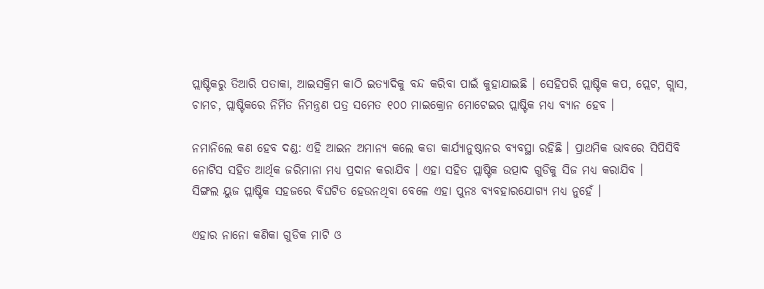ପ୍ଲାଷ୍ଟିକରୁ ତିଆରି ପତାକା, ଆଇସକ୍ରିମ କାଠି ଇତ୍ୟାଦିକୁ ବନ୍ଦ କରିବା ପାଇଁ କୁହାଯାଇଛି । ସେହିପରି ପ୍ଲାଷ୍ଟିକ କପ, ପ୍ଲେଟ, ଗ୍ଲାସ, ଚାମଚ, ପ୍ଲାଷ୍ଟିକରେ ନିର୍ମିତ ନିମନ୍ତ୍ରଣ ପତ୍ର ସମେତ ୧୦୦ ମାଇକ୍ରୋନ ମୋଟେଇର ପ୍ଲାଷ୍ଟିକ ମଧ୍ୟ ବ୍ୟାନ ହେବ ।

ନମାନିଲେ କଣ ହେବ ଦଣ୍ଡ: ଏହି ଆଇନ ଅମାନ୍ୟ କଲେ କଡା କାର୍ଯ୍ୟାନୁଷ୍ଠାନର ବ୍ୟବସ୍ଥା ରହିଛି । ପ୍ରାଥମିକ ଭାବରେ ସିପିସିବି ନୋଟିସ ସହିତ ଆର୍ଥିକ ଜରିମାନା ମଧ୍ୟ ପ୍ରଦାନ କରାଯିବ । ଏହା ସହିତ ପ୍ଲାଷ୍ଟିକ ଉତ୍ପାଦ ଗୁଡିକୁ ସିଜ ମଧ୍ୟ କରାଯିବ ।
ସିଙ୍ଗଲ ୟୁଜ ପ୍ଲାଷ୍ଟିକ ସହଜରେ ବିଘଟିତ ହେଉନଥିବା ବେଳେ ଏହା ପୁନଃ ବ୍ୟବହାରଯୋଗ୍ୟ ମଧ୍ୟ ନୁହେଁ ।

ଏହାର ନାନୋ କଣିକା ଗୁଡିକ ମାଟି ଓ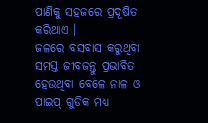ପାଣିକୁ ସହଜରେ ପ୍ରଦୂଷିତ କରିଥାଏ ।
ଜଳରେ ବସବାସ କରୁଥିବା ସମସ୍ତ ଜୀବଜନ୍ତୁ ପ୍ରଭାବିତ ହେଉଥିବା ବେଳେ ନାଳ ଓ ପାଇପ୍ ଗୁଡିକ ମଧ୍ୟ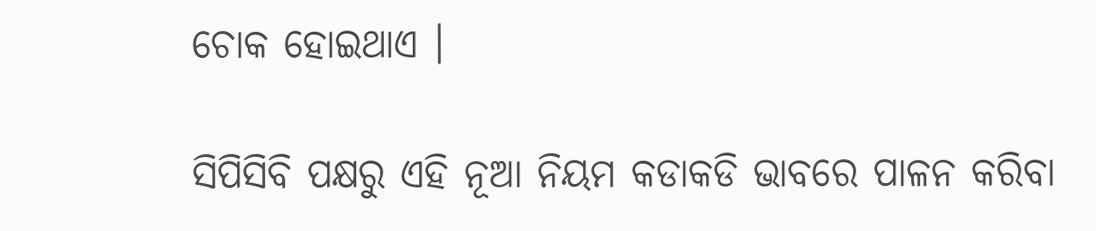ଚୋକ ହୋଇଥାଏ ।

ସିପିସିବି ପକ୍ଷରୁ ଏହି ନୂଆ ନିୟମ କଡାକଡି ଭାବରେ ପାଳନ କରିବା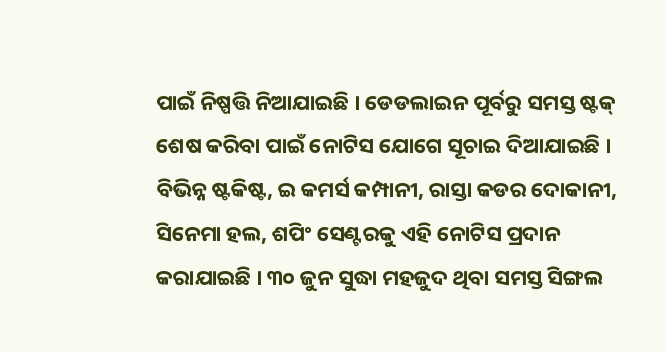ପାଇଁ ନିଷ୍ପତ୍ତି ନିଆଯାଇଛି । ଡେଡଲାଇନ ପୂର୍ବରୁ ସମସ୍ତ ଷ୍ଟକ୍ ଶେଷ କରିବା ପାଇଁ ନୋଟିସ ଯୋଗେ ସୂଚାଇ ଦିଆଯାଇଛି । ବିଭିନ୍ନ ଷ୍ଟକିଷ୍ଟ, ଇ କମର୍ସ କମ୍ପାନୀ, ରାସ୍ତା କଡର ଦୋକାନୀ, ସିନେମା ହଲ, ଶପିଂ ସେଣ୍ଟରକୁ ଏହି ନୋଟିସ ପ୍ରଦାନ କରାଯାଇଛି । ୩୦ ଜୁନ ସୁଦ୍ଧା ମହଜୁଦ ଥିବା ସମସ୍ତ ସିଙ୍ଗଲ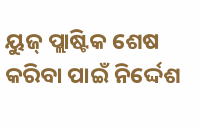ୟୁଜ୍ ପ୍ଲାଷ୍ଟିକ ଶେଷ କରିବା ପାଇଁ ନିର୍ଦ୍ଦେଶ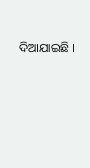ଦିଆଯାଇଛି ।